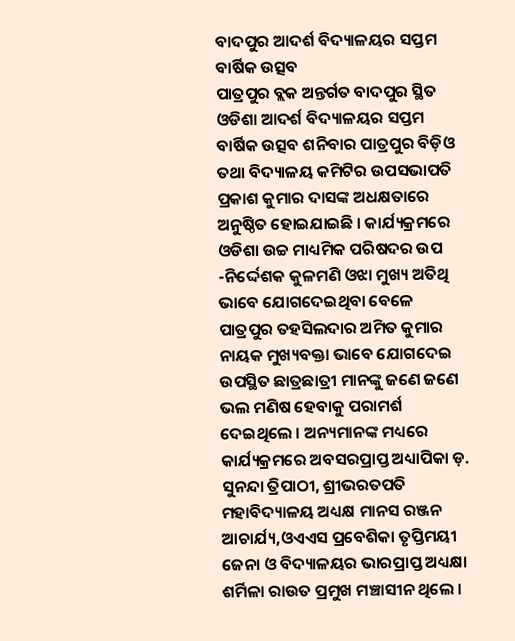ବାଦପୁର ଆଦର୍ଶ ବିଦ୍ୟାଳୟର ସପ୍ତମ ବାର୍ଷିକ ଉତ୍ସବ
ପାତ୍ରପୁର ବ୍ଲକ ଅନ୍ତର୍ଗତ ବାଦପୁର ସ୍ଥିତ ଓଡିଶା ଆଦର୍ଶ ବିଦ୍ୟାଳୟର ସପ୍ତମ ବାର୍ଷିକ ଉତ୍ସବ ଶନିବାର ପାତ୍ରପୁର ବିଡ଼ିଓ ତଥା ବିଦ୍ୟାଳୟ କମିଟିର ଉପସଭାପତି ପ୍ରକାଶ କୁମାର ଦାସଙ୍କ ଅଧକ୍ଷତାରେ ଅନୁଷ୍ଠିତ ହୋଇଯାଇଛି । କାର୍ଯ୍ୟକ୍ରମରେ ଓଡିଶା ଉଚ୍ଚ ମାଧ୍ୟମିକ ପରିଷଦର ଉପ -ନିର୍ଦ୍ଦେଶକ କୁଳମଣି ଓଝା ମୁଖ୍ୟ ଅତିଥି ଭାବେ ଯୋଗଦେଇଥିବା ବେଳେ ପାତ୍ରପୁର ତହସିଲଦାର ଅମିତ କୁମାର ନାୟକ ମୁଖ୍ୟବକ୍ତା ଭାବେ ଯୋଗଦେଇ ଉପସ୍ଥିତ ଛାତ୍ରଛାତ୍ରୀ ମାନଙ୍କୁ ଜଣେ ଜଣେ ଭଲ ମଣିଷ ହେବାକୁ ପରାମର୍ଶ ଦେଇଥିଲେ । ଅନ୍ୟମାନଙ୍କ ମଧ୍ୟରେ କାର୍ଯ୍ୟକ୍ରମରେ ଅବସରପ୍ରାପ୍ତ ଅଧ୍ୟାପିକା ଡ଼. ସୁନନ୍ଦା ତ୍ରିପାଠୀ, ଶ୍ରୀଭରତପତି ମହାବିଦ୍ୟାଳୟ ଅଧ୍ୟକ୍ଷ ମାନସ ରଞ୍ଜନ ଆଚାର୍ଯ୍ୟ,ଓଏଏସ ପ୍ରବେଶିକା ତୃପ୍ତିମୟୀ ଜେନା ଓ ବିଦ୍ୟାଳୟର ଭାରପ୍ରାପ୍ତ ଅଧ୍ୟକ୍ଷା ଶର୍ମିଳା ରାଉତ ପ୍ରମୁଖ ମଞ୍ଚାସୀନ ଥିଲେ ।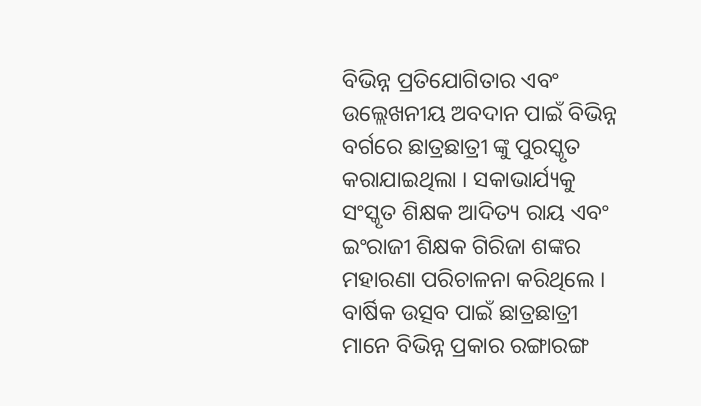ବିଭିନ୍ନ ପ୍ରତିଯୋଗିତାର ଏବଂ ଉଲ୍ଲେଖନୀୟ ଅବଦାନ ପାଇଁ ବିଭିନ୍ନ ବର୍ଗରେ ଛାତ୍ରଛାତ୍ରୀ ଙ୍କୁ ପୁରସ୍କୃତ କରାଯାଇଥିଲା । ସକାଭାର୍ଯ୍ୟକୁ ସଂସ୍କୃତ ଶିକ୍ଷକ ଆଦିତ୍ୟ ରାୟ ଏବଂ ଇଂରାଜୀ ଶିକ୍ଷକ ଗିରିଜା ଶଙ୍କର ମହାରଣା ପରିଚାଳନା କରିଥିଲେ । ବାର୍ଷିକ ଉତ୍ସବ ପାଇଁ ଛାତ୍ରଛାତ୍ରୀ ମାନେ ବିଭିନ୍ନ ପ୍ରକାର ରଙ୍ଗାରଙ୍ଗ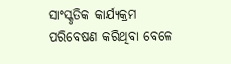ସାଂସ୍କୃତିକ କାର୍ଯ୍ୟକ୍ରମ ପରିବେଷଣ କରିଥିବା ବେଳେ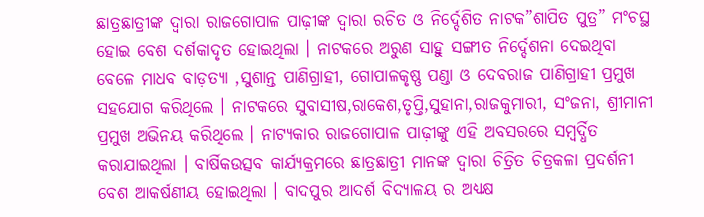ଛାତ୍ରଛାତ୍ରୀଙ୍କ ଦ୍ୱାରା ରାଜଗୋପାଳ ପାଢ଼ୀଙ୍କ ଦ୍ୱାରା ରଚିତ ଓ ନିର୍ଦ୍ଦେଶିତ ନାଟକ”ଶାପିତ ପୁତ୍ର” ମଂଚସ୍ଥ ହୋଇ ବେଶ ଦର୍ଶକାଦୃତ ହୋଇଥିଲା । ନାଟକରେ ଅରୁଣ ସାହୁ ସଙ୍ଗୀତ ନିର୍ଦ୍ଦେଶନା ଦେଇଥିବା ବେଳେ ମାଧବ ବାଡ଼ତ୍ୟା ,ସୁଶାନ୍ତ ପାଣିଗ୍ରାହୀ, ଗୋପାଳକୃଷ୍ଣ ପଣ୍ଡା ଓ ଦେବରାଜ ପାଣିଗ୍ରାହୀ ପ୍ରମୁଖ ସହଯୋଗ କରିଥିଲେ । ନାଟକରେ ସୁବାସୀଷ,ରାକେଶ,ତୃପ୍ତି,ସୁହାନା,ରାଜକୁମାରୀ, ସଂଜନା, ଶ୍ରୀମାନୀ ପ୍ରମୁଖ ଅଭିନୟ କରିଥିଲେ । ନାଟ୍ୟକାର ରାଜଗୋପାଳ ପାଢ଼ୀଙ୍କୁ ଏହି ଅବସରରେ ସମ୍ବର୍ଦ୍ଧିତ କରାଯାଇଥିଲା । ବାର୍ଷିକଉତ୍ସବ କାର୍ଯ୍ୟକ୍ରମରେ ଛାତ୍ରଛାତ୍ରୀ ମାନଙ୍କ ଦ୍ୱାରା ଚିତ୍ରିତ ଚିତ୍ରକଳା ପ୍ରଦର୍ଶନୀ ବେଶ ଆକର୍ଷଣୀୟ ହୋଇଥିଲା । ବାଦପୁର ଆଦର୍ଶ ବିଦ୍ୟାଳୟ ର ଅଧ୍ୟକ୍ଷ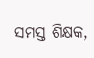ସମସ୍ତ ଶିକ୍ଷକ,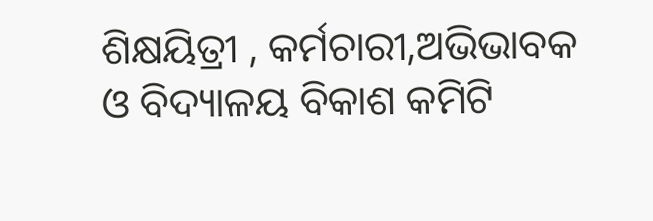ଶିକ୍ଷୟିତ୍ରୀ , କର୍ମଚାରୀ,ଅଭିଭାବକ ଓ ବିଦ୍ୟାଳୟ ବିକାଶ କମିଟି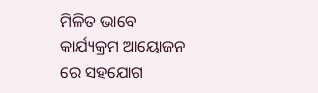ମିଳିତ ଭାବେ କାର୍ଯ୍ୟକ୍ରମ ଆୟୋଜନ ରେ ସହଯୋଗ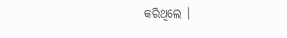କରିଥିଲେ ।